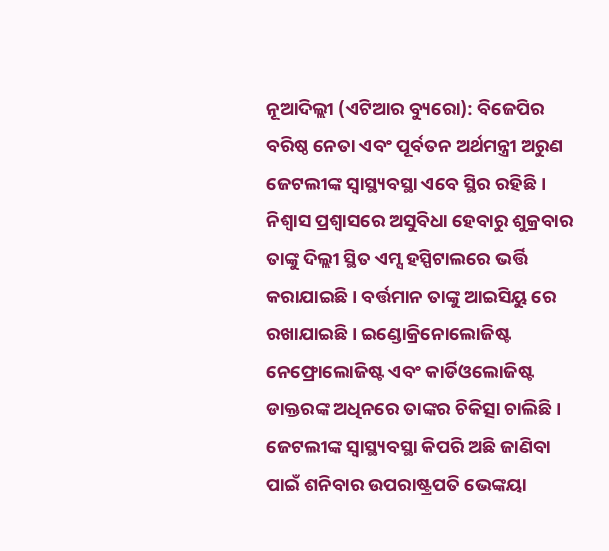ନୂଆଦିଲ୍ଲୀ (ଏଟିଆର ବ୍ୟୁରୋ): ବିଜେପିର ବରିଷ୍ଠ ନେତା ଏବଂ ପୂର୍ବତନ ଅର୍ଥମନ୍ତ୍ରୀ ଅରୁଣ ଜେଟଲୀଙ୍କ ସ୍ୱାସ୍ଥ୍ୟବସ୍ଥା ଏବେ ସ୍ଥିର ରହିଛି । ନିଶ୍ୱାସ ପ୍ରଶ୍ୱାସରେ ଅସୁବିଧା ହେବାରୁ ଶୁକ୍ରବାର ତାଙ୍କୁ ଦିଲ୍ଲୀ ସ୍ଥିତ ଏମ୍ସ ହସ୍ପିଟାଲରେ ଭର୍ତ୍ତି କରାଯାଇଛି । ବର୍ତ୍ତମାନ ତାଙ୍କୁ ଆଇସିୟୁ ରେ ରଖାଯାଇଛି । ଇଣ୍ଡୋକ୍ରିନୋଲୋଜିଷ୍ଟ ନେଫ୍ରୋଲୋଜିଷ୍ଟ ଏବଂ କାର୍ଡିଓଲୋଜିଷ୍ଟ ଡାକ୍ତରଙ୍କ ଅଧିନରେ ତାଙ୍କର ଚିକିତ୍ସା ଚାଲିଛି ।
ଜେଟଲୀଙ୍କ ସ୍ୱାସ୍ଥ୍ୟବସ୍ଥା କିପରି ଅଛି ଜାଣିବା ପାଇଁ ଶନିବାର ଉପରାଷ୍ଟ୍ରପତି ଭେଙ୍କୟା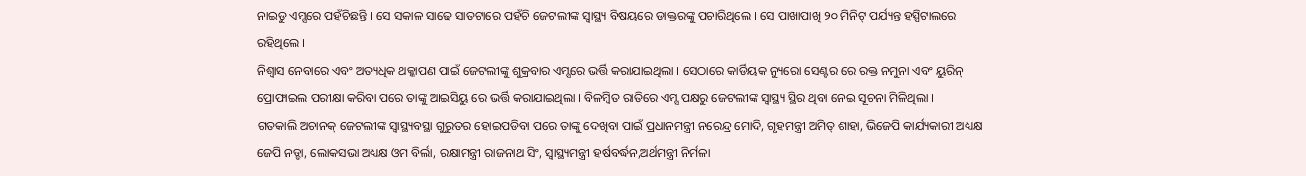ନାଇଡୁ ଏମ୍ସରେ ପହଁଚିଛନ୍ତି । ସେ ସକାଳ ସାଢେ ସାତଟାରେ ପହଁଚି ଜେଟଲୀଙ୍କ ସ୍ୱାସ୍ଥ୍ୟ ବିଷୟରେ ଡାକ୍ତରଙ୍କୁ ପଚାରିଥିଲେ । ସେ ପାଖାପାଖି ୨୦ ମିନିଟ୍ ପର୍ଯ୍ୟନ୍ତ ହସ୍ପିଟାଲରେ ରହିଥିଲେ ।
ନିଶ୍ୱାସ ନେବାରେ ଏବଂ ଅତ୍ୟଧିକ ଥକ୍କାପଣ ପାଇଁ ଜେଟଲୀଙ୍କୁ ଶୁକ୍ରବାର ଏମ୍ସରେ ଭର୍ତ୍ତି କରାଯାଇଥିଲା । ସେଠାରେ କାର୍ଡିୟକ ନ୍ୟୁରୋ ସେଣ୍ଟର ରେ ରକ୍ତ ନମୁନା ଏବଂ ୟୁରିନ୍ ପ୍ରୋଫାଇଲ ପରୀକ୍ଷା କରିବା ପରେ ତାଙ୍କୁ ଆଇସିୟୁ ରେ ଭର୍ତ୍ତି କରାଯାଇଥିଲା । ବିଳମ୍ବିତ ରାତିରେ ଏମ୍ସ ପକ୍ଷରୁ ଜେଟଲୀଙ୍କ ସ୍ୱାସ୍ଥ୍ୟ ସ୍ଥିର ଥିବା ନେଇ ସୂଚନା ମିଳିଥିଲା ।
ଗତକାଲି ଅଚାନକ୍ ଜେଟଲୀଙ୍କ ସ୍ୱାସ୍ଥ୍ୟବସ୍ଥା ଗୁରୁତର ହୋଇପଡିବା ପରେ ତାଙ୍କୁ ଦେଖିବା ପାଇଁ ପ୍ରଧାନମନ୍ତ୍ରୀ ନରେନ୍ଦ୍ର ମୋଦି, ଗୃହମନ୍ତ୍ରୀ ଅମିତ୍ ଶାହା, ଭିଜେପି କାର୍ଯ୍ୟକାରୀ ଅଧ୍ୟକ୍ଷ ଜେପି ନଡ୍ଡା, ଲୋକସଭା ଅଧ୍ୟକ୍ଷ ଓମ ବିର୍ଲା, ରକ୍ଷାମନ୍ତ୍ରୀ ରାଜନାଥ ସିଂ, ସ୍ୱାସ୍ଥ୍ୟମନ୍ତ୍ରୀ ହର୍ଷବର୍ଦ୍ଧନ,ଅର୍ଥମନ୍ତ୍ରୀ ନିର୍ମଳା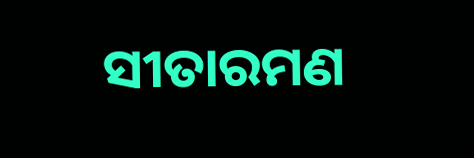ସୀତାରମଣ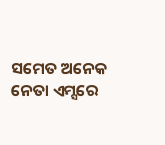ସମେତ ଅନେକ ନେତା ଏମ୍ସରେ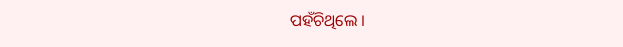ପହଁଚିଥିଲେ ।